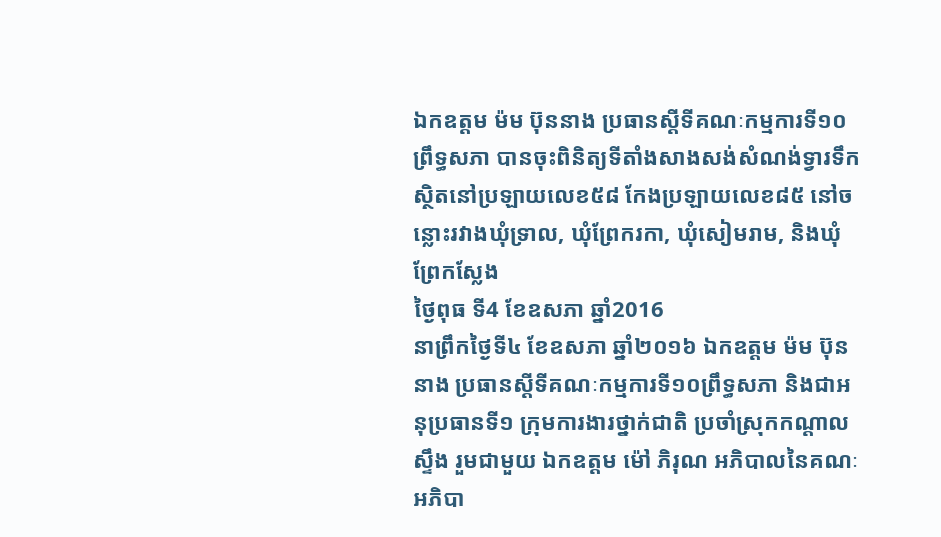ឯកឧត្តម ម៉ម ប៊ុននាង ប្រធានស្តីទីគណៈកម្មការទី១០ព្រឹទ្ធសភា បានចុះពិនិត្យទីតាំងសាងសង់សំណង់ទ្វារទឹក ស្ថិតនៅប្រឡាយលេខ៥៨ កែងប្រឡាយលេខ៨៥ នៅចន្លោះរវាងឃុំទ្រាល, ឃុំព្រែករកា, ឃុំសៀមរាម, និងឃុំព្រែកស្លែង
ថ្ងៃពុធ ទី4 ខែឧសភា ឆ្នាំ2016
នាព្រឹកថ្ងៃទី៤ ខែឧសភា ឆ្នាំ២០១៦ ឯកឧត្តម ម៉ម ប៊ុននាង ប្រធានស្តីទីគណៈកម្មការទី១០ព្រឹទ្ធសភា និងជាអនុប្រធានទី១ ក្រុមការងារថ្នាក់ជាតិ ប្រចាំស្រុកកណ្តាលស្ទឹង រួមជាមួយ ឯកឧត្តម ម៉ៅ ភិរុណ អភិបាលនៃគណៈអភិបា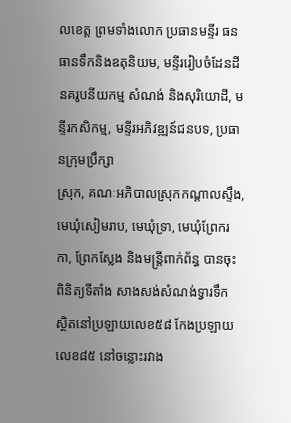លខេត្ត ព្រមទាំងលោក ប្រធានមន្ទីរ ធនធានទឹកនិងឧតុនិយម, មន្ទីររៀបចំដែនដី នគរូបនីយកម្ម សំណង់ និងសុរិយោដី, មន្ទីរកសិកម្ម, មន្ទីរអភិវឌ្ឍន៍ជនបទ, ប្រធានក្រុមប្រឹក្សា
ស្រុក, គណៈអភិបាលស្រុកកណ្តាលស្ទឹង, មេឃុំសៀមរាប, មេឃុំទ្រា, មេឃុំព្រែករកា, ព្រែកស្លែង និងមន្ត្រីពាក់ព័ន្ធ បានចុះពិនិត្យទីតាំង សាងសង់សំណង់ទ្វារទឹក ស្ថិតនៅប្រឡាយលេខ៥៨ កែងប្រឡាយលេខ៨៥ នៅចន្លោះរវាង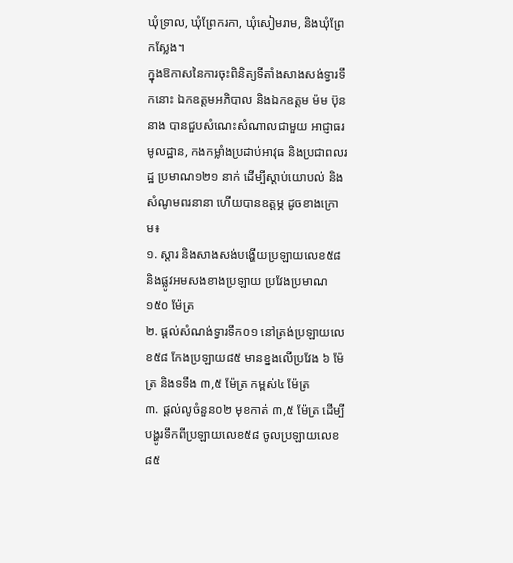ឃុំទ្រាល, ឃុំព្រែករកា, ឃុំសៀមរាម, និងឃុំព្រែកស្លែង។
ក្នុងឱកាសនៃការចុះពិនិត្យទីតាំងសាងសង់ទ្វារទឹកនោះ ឯកឧត្តមអភិបាល និងឯកឧត្តម ម៉ម ប៊ុននាង បានជួបសំណេះសំណាលជាមួយ អាជ្ញាធរមូលដ្ឋាន, កងកម្លាំងប្រដាប់អាវុធ និងប្រជាពលរដ្ឋ ប្រមាណ១២១ នាក់ ដើម្បីស្តាប់យោបល់ និងសំណូមពរនានា ហើយបានឧត្តម្ភ ដូចខាងក្រោម៖
១. ស្តារ និងសាងសង់បង្ហើយប្រឡាយលេខ៥៨ និងផ្លូវអមសងខាងប្រឡាយ ប្រវែងប្រមាណ១៥០ ម៉ែត្រ
២. ផ្តល់សំណង់ទ្វារទឹក០១ នៅត្រង់ប្រឡាយលេខ៥៨ កែងប្រឡាយ៨៥ មានខ្នងលើប្រវែង ៦ ម៉ែត្រ និងទទឹង ៣,៥ ម៉ែត្រ កម្ពស់៤ ម៉ែត្រ
៣. ផ្តល់លូចំនួន០២ មុខកាត់ ៣,៥ ម៉ែត្រ ដើម្បីបង្ហូរទឹកពីប្រឡាយលេខ៥៨ ចូលប្រឡាយលេខ៨៥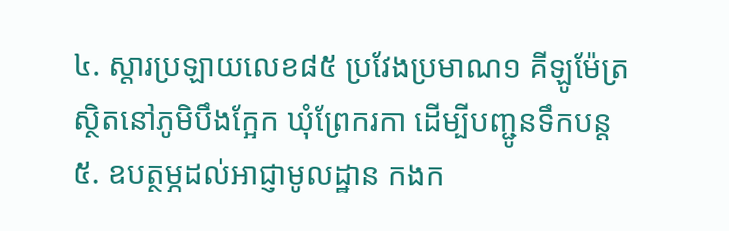៤. ស្តារប្រឡាយលេខ៨៥ ប្រវែងប្រមាណ១ គីឡូម៉ែត្រ ស្ថិតនៅភូមិបឹងក្អែក ឃុំព្រែករកា ដើម្បីបញ្ជូនទឹកបន្ត
៥. ឧបត្ថម្ភដល់អាជ្ញាមូលដ្ឋាន កងក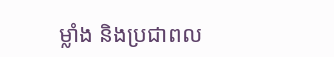ម្លាំង និងប្រជាពល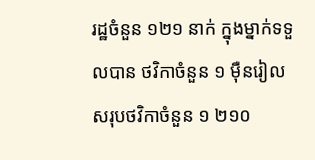រដ្ឋចំនួន ១២១ នាក់ ក្នុងម្នាក់ទទួលបាន ថវិកាចំនួន ១ ម៉ឺនរៀល សរុបថវិកាចំនួន ១ ២១០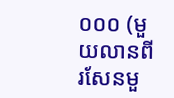០០០ (មួយលានពីរសែនមួ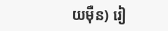យម៉ឺន) រៀ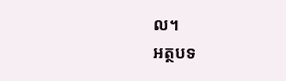ល។
អត្ថបទ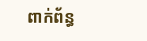ពាក់ព័ន្ធ